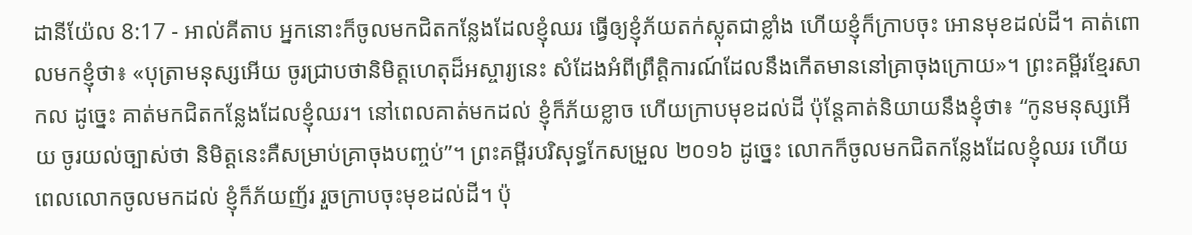ដានីយ៉ែល 8:17 - អាល់គីតាប អ្នកនោះក៏ចូលមកជិតកន្លែងដែលខ្ញុំឈរ ធ្វើឲ្យខ្ញុំភ័យតក់ស្លុតជាខ្លាំង ហើយខ្ញុំក៏ក្រាបចុះ អោនមុខដល់ដី។ គាត់ពោលមកខ្ញុំថា៖ «បុត្រាមនុស្សអើយ ចូរជ្រាបថានិមិត្តហេតុដ៏អស្ចារ្យនេះ សំដែងអំពីព្រឹត្តិការណ៍ដែលនឹងកើតមាននៅគ្រាចុងក្រោយ»។ ព្រះគម្ពីរខ្មែរសាកល ដូច្នេះ គាត់មកជិតកន្លែងដែលខ្ញុំឈរ។ នៅពេលគាត់មកដល់ ខ្ញុំក៏ភ័យខ្លាច ហើយក្រាបមុខដល់ដី ប៉ុន្តែគាត់និយាយនឹងខ្ញុំថា៖ “កូនមនុស្សអើយ ចូរយល់ច្បាស់ថា និមិត្តនេះគឺសម្រាប់គ្រាចុងបញ្ចប់”។ ព្រះគម្ពីរបរិសុទ្ធកែសម្រួល ២០១៦ ដូច្នេះ លោកក៏ចូលមកជិតកន្លែងដែលខ្ញុំឈរ ហើយពេលលោកចូលមកដល់ ខ្ញុំក៏ភ័យញ័រ រួចក្រាបចុះមុខដល់ដី។ ប៉ុ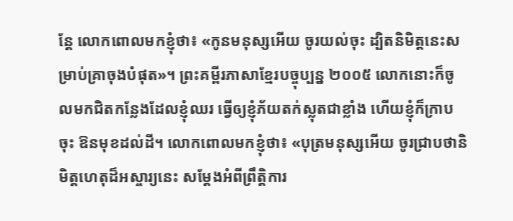ន្ដែ លោកពោលមកខ្ញុំថា៖ «កូនមនុស្សអើយ ចូរយល់ចុះ ដ្បិតនិមិត្តនេះសម្រាប់គ្រាចុងបំផុត»។ ព្រះគម្ពីរភាសាខ្មែរបច្ចុប្បន្ន ២០០៥ លោកនោះក៏ចូលមកជិតកន្លែងដែលខ្ញុំឈរ ធ្វើឲ្យខ្ញុំភ័យតក់ស្លុតជាខ្លាំង ហើយខ្ញុំក៏ក្រាបចុះ ឱនមុខដល់ដី។ លោកពោលមកខ្ញុំថា៖ «បុត្រមនុស្សអើយ ចូរជ្រាបថានិមិត្តហេតុដ៏អស្ចារ្យនេះ សម្តែងអំពីព្រឹត្តិការ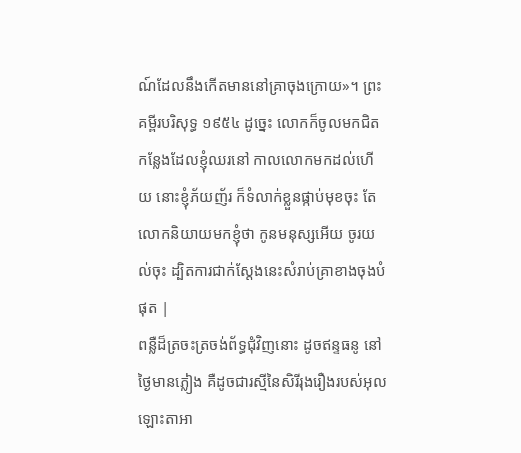ណ៍ដែលនឹងកើតមាននៅគ្រាចុងក្រោយ»។ ព្រះគម្ពីរបរិសុទ្ធ ១៩៥៤ ដូច្នេះ លោកក៏ចូលមកជិតកន្លែងដែលខ្ញុំឈរនៅ កាលលោកមកដល់ហើយ នោះខ្ញុំភ័យញ័រ ក៏ទំលាក់ខ្លួនផ្កាប់មុខចុះ តែលោកនិយាយមកខ្ញុំថា កូនមនុស្សអើយ ចូរយល់ចុះ ដ្បិតការជាក់ស្តែងនេះសំរាប់គ្រាខាងចុងបំផុត |
ពន្លឺដ៏ត្រចះត្រចង់ព័ទ្ធជុំវិញនោះ ដូចឥន្ទធនូ នៅថ្ងៃមានភ្លៀង គឺដូចជារស្មីនៃសិរីរុងរឿងរបស់អុលឡោះតាអា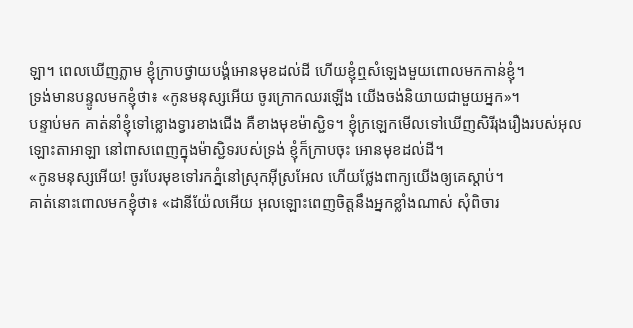ឡា។ ពេលឃើញភ្លាម ខ្ញុំក្រាបថ្វាយបង្គំអោនមុខដល់ដី ហើយខ្ញុំឮសំឡេងមួយពោលមកកាន់ខ្ញុំ។
ទ្រង់មានបន្ទូលមកខ្ញុំថា៖ «កូនមនុស្សអើយ ចូរក្រោកឈរឡើង យើងចង់និយាយជាមួយអ្នក»។
បន្ទាប់មក គាត់នាំខ្ញុំទៅខ្លោងទ្វារខាងជើង គឺខាងមុខម៉ាស្ជិទ។ ខ្ញុំក្រឡេកមើលទៅឃើញសិរីរុងរឿងរបស់អុលឡោះតាអាឡា នៅពាសពេញក្នុងម៉ាស្ជិទរបស់ទ្រង់ ខ្ញុំក៏ក្រាបចុះ អោនមុខដល់ដី។
«កូនមនុស្សអើយ! ចូរបែរមុខទៅរកភ្នំនៅស្រុកអ៊ីស្រអែល ហើយថ្លែងពាក្យយើងឲ្យគេស្ដាប់។
គាត់នោះពោលមកខ្ញុំថា៖ «ដានីយ៉ែលអើយ អុលឡោះពេញចិត្តនឹងអ្នកខ្លាំងណាស់ សុំពិចារ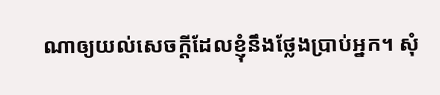ណាឲ្យយល់សេចក្ដីដែលខ្ញុំនឹងថ្លែងប្រាប់អ្នក។ សុំ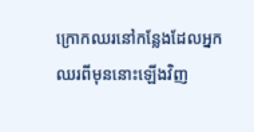ក្រោកឈរនៅកន្លែងដែលអ្នកឈរពីមុននោះឡើងវិញ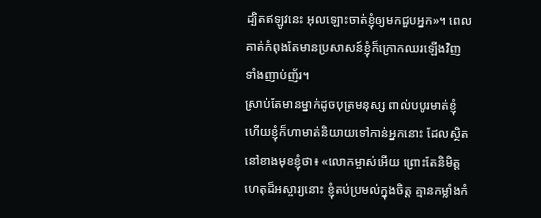ដ្បិតឥឡូវនេះ អុលឡោះចាត់ខ្ញុំឲ្យមកជួបអ្នក»។ ពេលគាត់កំពុងតែមានប្រសាសន៍ខ្ញុំក៏ក្រោកឈរឡើងវិញ ទាំងញាប់ញ័រ។
ស្រាប់តែមានម្នាក់ដូចបុត្រមនុស្ស ពាល់បបូរមាត់ខ្ញុំ ហើយខ្ញុំក៏ហាមាត់និយាយទៅកាន់អ្នកនោះ ដែលស្ថិតនៅខាងមុខខ្ញុំថា៖ «លោកម្ចាស់អើយ ព្រោះតែនិមិត្តហេតុដ៏អស្ចារ្យនោះ ខ្ញុំតប់ប្រមល់ក្នុងចិត្ត គ្មានកម្លាំងកំ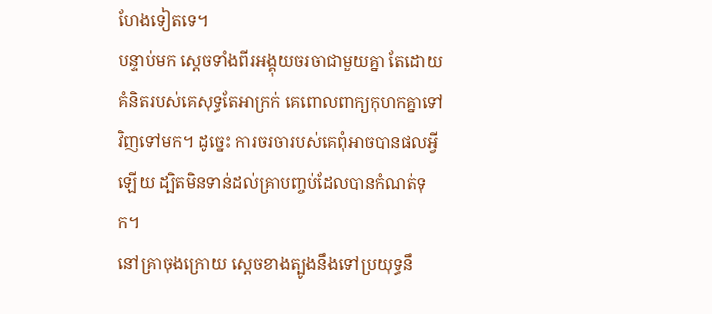ហែងទៀតទេ។
បន្ទាប់មក ស្ដេចទាំងពីរអង្គុយចរចាជាមួយគ្នា តែដោយគំនិតរបស់គេសុទ្ធតែអាក្រក់ គេពោលពាក្យកុហកគ្នាទៅវិញទៅមក។ ដូច្នេះ ការចរចារបស់គេពុំអាចបានផលអ្វីឡើយ ដ្បិតមិនទាន់ដល់គ្រាបញ្ចប់ដែលបានកំណត់ទុក។
នៅគ្រាចុងក្រោយ ស្ដេចខាងត្បូងនឹងទៅប្រយុទ្ធនឹ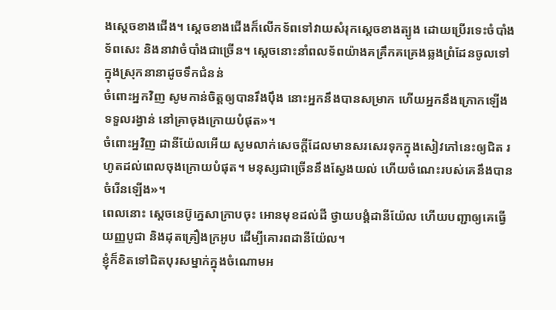ងស្ដេចខាងជើង។ ស្ដេចខាងជើងក៏លើកទ័ពទៅវាយសំរុកស្ដេចខាងត្បូង ដោយប្រើរទេះចំបាំង ទ័ពសេះ និងនាវាចំបាំងជាច្រើន។ ស្ដេចនោះនាំពលទ័ពយ៉ាងគគ្រឹកគគ្រេងឆ្លងព្រំដែនចូលទៅក្នុងស្រុកនានាដូចទឹកជំនន់
ចំពោះអ្នកវិញ សូមកាន់ចិត្តឲ្យបានរឹងប៉ឹង នោះអ្នកនឹងបានសម្រាក ហើយអ្នកនឹងក្រោកឡើងទទួលរង្វាន់ នៅគ្រាចុងក្រោយបំផុត»។
ចំពោះអ្នវិញ ដានីយ៉ែលអើយ សូមលាក់សេចក្ដីដែលមានសរសេរទុកក្នុងសៀវភៅនេះឲ្យជិត រហូតដល់ពេលចុងក្រោយបំផុត។ មនុស្សជាច្រើននឹងស្វែងយល់ ហើយចំណេះរបស់គេនឹងបានចំរើនឡើង»។
ពេលនោះ ស្តេចនេប៊ូក្នេសាក្រាបចុះ អោនមុខដល់ដី ថ្វាយបង្គំដានីយ៉ែល ហើយបញ្ជាឲ្យគេធ្វើយញ្ញបូជា និងដុតគ្រឿងក្រអូប ដើម្បីគោរពដានីយ៉ែល។
ខ្ញុំក៏ខិតទៅជិតបុរសម្នាក់ក្នុងចំណោមអ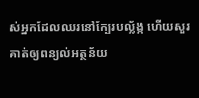ស់អ្នកដែលឈរនៅក្បែរបល្ល័ង្ក ហើយសួរគាត់ឲ្យពន្យល់អត្ថន័យ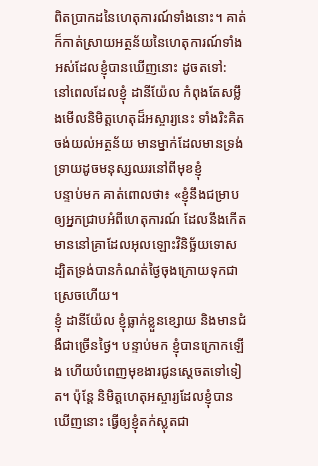ពិតប្រាកដនៃហេតុការណ៍ទាំងនោះ។ គាត់ក៏កាត់ស្រាយអត្ថន័យនៃហេតុការណ៍ទាំងអស់ដែលខ្ញុំបានឃើញនោះ ដូចតទៅ:
នៅពេលដែលខ្ញុំ ដានីយ៉ែល កំពុងតែសម្លឹងមើលនិមិត្តហេតុដ៏អស្ចារ្យនេះ ទាំងរិះគិតចង់យល់អត្ថន័យ មានម្នាក់ដែលមានទ្រង់ទ្រាយដូចមនុស្សឈរនៅពីមុខខ្ញុំ
បន្ទាប់មក គាត់ពោលថា៖ «ខ្ញុំនឹងជម្រាបឲ្យអ្នកជ្រាបអំពីហេតុការណ៍ ដែលនឹងកើតមាននៅគ្រាដែលអុលឡោះវិនិច្ឆ័យទោស ដ្បិតទ្រង់បានកំណត់ថ្ងៃចុងក្រោយទុកជាស្រេចហើយ។
ខ្ញុំ ដានីយ៉ែល ខ្ញុំធ្លាក់ខ្លួនខ្សោយ និងមានជំងឺជាច្រើនថ្ងៃ។ បន្ទាប់មក ខ្ញុំបានក្រោកឡើង ហើយបំពេញមុខងារជូនស្តេចតទៅទៀត។ ប៉ុន្តែ និមិត្តហេតុអស្ចារ្យដែលខ្ញុំបានឃើញនោះ ធ្វើឲ្យខ្ញុំតក់ស្លុតជា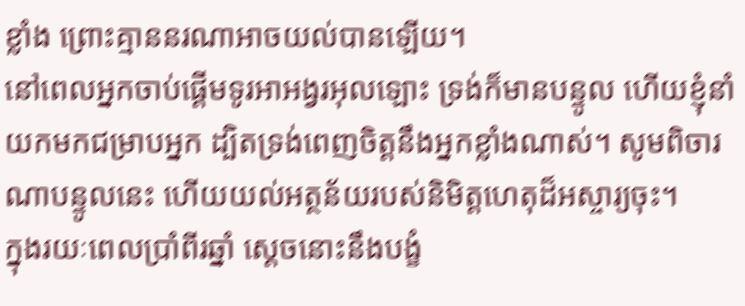ខ្លាំង ព្រោះគ្មាននរណាអាចយល់បានឡើយ។
នៅពេលអ្នកចាប់ផ្ដើមទូរអាអង្វរអុលឡោះ ទ្រង់ក៏មានបន្ទូល ហើយខ្ញុំនាំយកមកជម្រាបអ្នក ដ្បិតទ្រង់ពេញចិត្តនឹងអ្នកខ្លាំងណាស់។ សូមពិចារណាបន្ទូលនេះ ហើយយល់អត្ថន័យរបស់និមិត្តហេតុដ៏អស្ចារ្យចុះ។
ក្នុងរយៈពេលប្រាំពីរឆ្នាំ ស្ដេចនោះនឹងបង្ខំ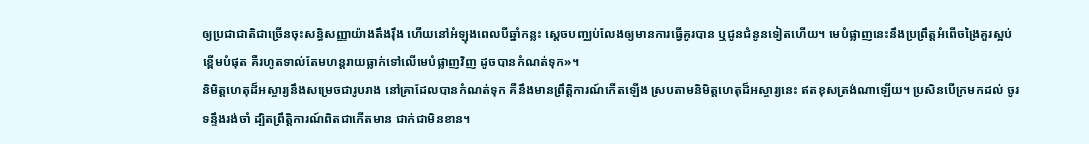ឲ្យប្រជាជាតិជាច្រើនចុះសន្ធិសញ្ញាយ៉ាងតឹងរ៉ឹង ហើយនៅអំឡុងពេលបីឆ្នាំកន្លះ ស្ដេចបញ្ឈប់លែងឲ្យមានការធ្វើគូរបាន ឬជូនជំនូនទៀតហើយ។ មេបំផ្លាញនេះនឹងប្រព្រឹត្តអំពើចង្រៃគួរស្អប់ខ្ពើមបំផុត គឺរហូតទាល់តែមហន្តរាយធ្លាក់ទៅលើមេបំផ្លាញវិញ ដូចបានកំណត់ទុក»។
និមិត្តហេតុដ៏អស្ចារ្យនឹងសម្រេចជារូបរាង នៅគ្រាដែលបានកំណត់ទុក គឺនឹងមានព្រឹត្តិការណ៍កើតឡើង ស្របតាមនិមិត្តហេតុដ៏អស្ចារ្យនេះ ឥតខុសត្រង់ណាឡើយ។ ប្រសិនបើក្រមកដល់ ចូរទន្ទឹងរង់ចាំ ដ្បិតព្រឹត្តិការណ៍ពិតជាកើតមាន ជាក់ជាមិនខាន។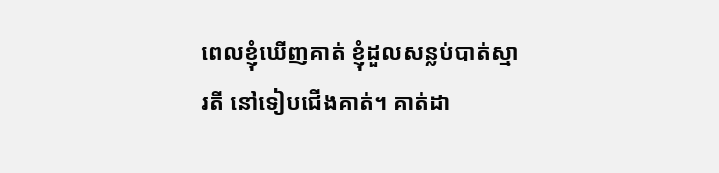ពេលខ្ញុំឃើញគាត់ ខ្ញុំដួលសន្លប់បាត់ស្មារតី នៅទៀបជើងគាត់។ គាត់ដា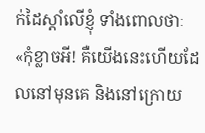ក់ដៃស្ដាំលើខ្ញុំ ទាំងពោលថាៈ «កុំខ្លាចអី! គឺយើងនេះហើយដែលនៅមុនគេ និងនៅក្រោយ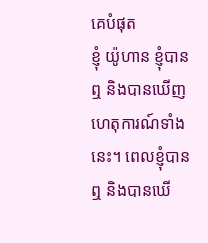គេបំផុត
ខ្ញុំ យ៉ូហាន ខ្ញុំបានឮ និងបានឃើញហេតុការណ៍ទាំងនេះ។ ពេលខ្ញុំបានឮ និងបានឃើ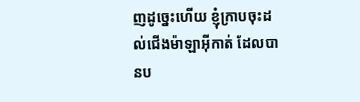ញដូច្នេះហើយ ខ្ញុំក្រាបចុះដល់ជើងម៉ាឡាអ៊ីកាត់ ដែលបានប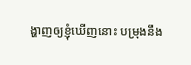ង្ហាញឲ្យខ្ញុំឃើញនោះ បម្រុងនឹង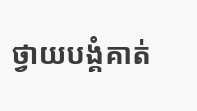ថ្វាយបង្គំគាត់